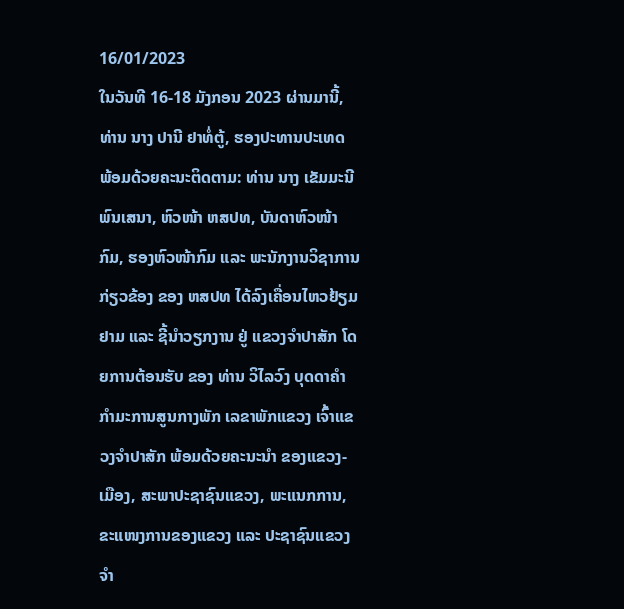16/01/2023
ໃນວັນທີ 16-18 ມັງກອນ 2023 ຜ່ານມານີ້, ທ່ານ ນາງ ປານີ ຢາທໍ່ຕູ້, ຮອງປະທານປະເທດ ພ້ອມດ້ວຍຄະນະຕິດຕາມ: ທ່ານ ນາງ ເຂັມມະນີ ພົນເສນາ, ຫົວໜ້າ ຫສປທ, ບັນດາຫົວໜ້າກົມ, ຮອງຫົວໜ້າກົມ ແລະ ພະນັກງານວິຊາການ ກ່ຽວຂ້ອງ ຂອງ ຫສປທ ໄດ້ລົງເຄື່ອນໄຫວຢ້ຽມຢາມ ແລະ ຊີ້ນຳວຽກງານ ຢູ່ ແຂວງຈຳປາສັກ ໂດຍການຕ້ອນຮັບ ຂອງ ທ່ານ ວິໄລວົງ ບຸດດາຄຳ ກຳມະການສູນກາງພັກ ເລຂາພັກແຂວງ ເຈົ້າແຂວງຈຳປາສັກ ພ້ອມດ້ວຍຄະນະນຳ ຂອງແຂວງ-ເມືອງ, ສະພາປະຊາຊົນແຂວງ, ພະແນກການ, ຂະແໜງການຂອງແຂວງ ແລະ ປະຊາຊົນແຂວງຈໍາ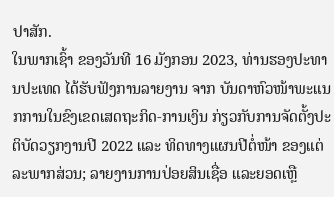ປາສັກ.
ໃນພາກເຊົ້າ ຂອງວັນທີ 16 ມັງກອນ 2023, ທ່ານຮອງປະທານປະເທດ ໄດ້ຮັບຟັງການລາຍງານ ຈາກ ບັນດາຫົວໜ້າພະແນກການໃນຂົງເຂດເສດຖະກິດ-ການເງິນ ກ່ຽວກັບການຈັດຕັ້ງປະຕິບັດວຽກງານປີ 2022 ແລະ ທິດທາງແຜນປີຕໍ່ໜ້າ ຂອງແຕ່ລະພາກສ່ວນ; ລາຍງານການປ່ອຍສິນເຊື່ອ ແລະຍອດເຫຼື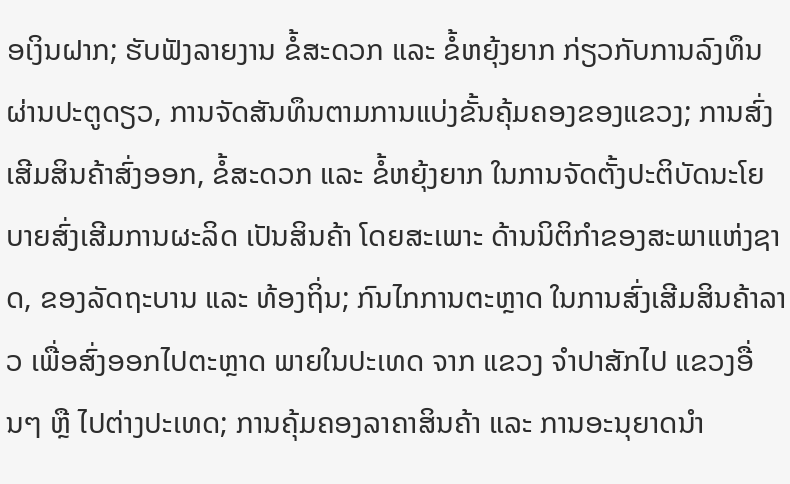ອເງິນຝາກ; ຮັບຟັງລາຍງານ ຂໍ້ສະດວກ ແລະ ຂໍ້ຫຍຸ້ງຍາກ ກ່ຽວກັບການລົງທຶນຜ່ານປະຕູດຽວ, ການຈັດສັນທຶນຕາມການແບ່ງຂັ້ນຄຸ້ມຄອງຂອງແຂວງ; ການສົ່ງເສີມສິນຄ້າສົ່ງອອກ, ຂໍ້ສະດວກ ແລະ ຂໍ້ຫຍຸ້ງຍາກ ໃນການຈັດຕັ້ງປະຕິບັດນະໂຍບາຍສົ່ງເສີມການຜະລິດ ເປັນສິນຄ້າ ໂດຍສະເພາະ ດ້ານນິຕິກຳຂອງສະພາແຫ່ງຊາດ, ຂອງລັດຖະບານ ແລະ ທ້ອງຖິ່ນ; ກົນໄກການຕະຫຼາດ ໃນການສົ່ງເສີມສິນຄ້າລາວ ເພື່ອສົ່ງອອກໄປຕະຫຼາດ ພາຍໃນປະເທດ ຈາກ ແຂວງ ຈຳປາສັກໄປ ແຂວງອື່ນໆ ຫຼື ໄປຕ່າງປະເທດ; ການຄຸ້ມຄອງລາຄາສິນຄ້າ ແລະ ການອະນຸຍາດນຳ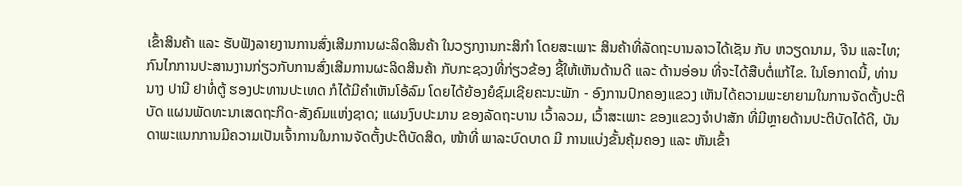ເຂົ້າສິນຄ້າ ແລະ ຮັບຟັງລາຍງານການສົ່ງເສີມການຜະລິດສິນຄ້າ ໃນວຽກງານກະສິກຳ ໂດຍສະເພາະ ສິນຄ້າທີ່ລັດຖະບານລາວໄດ້ເຊັນ ກັບ ຫວຽດນາມ, ຈີນ ແລະໄທ; ກົນໄກການປະສານງານກ່ຽວກັບການສົ່ງເສີມການຜະລິດສິນຄ້າ ກັບກະຊວງທີ່ກ່ຽວຂ້ອງ ຊີ້ໃຫ້ເຫັນດ້ານດີ ແລະ ດ້ານອ່ອນ ທີ່ຈະໄດ້ສືບຕໍ່ແກ້ໄຂ. ໃນໂອກາດນີ້, ທ່ານນາງ ປານີ ຢາທໍ່ຕູ້ ຮອງປະທານປະເທດ ກໍໄດ້ມີຄຳເຫັນໂອ້ລົມ ໂດຍໄດ້ຍ້ອງຍໍຊົມເຊີຍຄະນະພັກ - ອົງການປົກຄອງແຂວງ ເຫັນໄດ້ຄວາມພະຍາຍາມໃນການຈັດຕັ້ງປະຕິບັດ ແຜນພັດທະນາເສດຖະກິດ-ສັງຄົມແຫ່ງຊາດ; ແຜນງົບປະມານ ຂອງລັດຖະບານ ເວົ້າລວມ, ເວົ້າສະເພາະ ຂອງແຂວງຈຳປາສັກ ທີ່ມີຫຼາຍດ້ານປະຕິບັດໄດ້ດີ, ບັນດາພະແນກການມີຄວາມເປັນເຈົ້າການໃນການຈັດຕັ້ງປະຕິບັດສິດ, ໜ້າທີ່ ພາລະບົດບາດ ມີ ການແບ່ງຂັ້ນຄຸ້ມຄອງ ແລະ ຫັນເຂົ້າ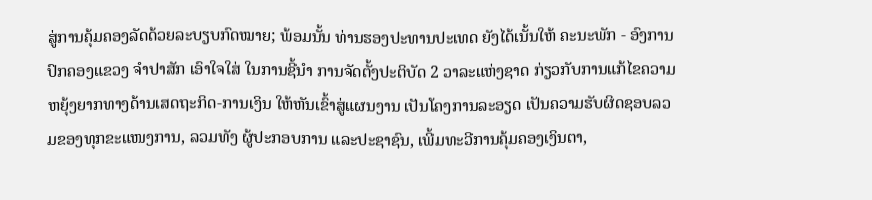ສູ່ການຄຸ້ມຄອງລັດດ້ວຍລະບຽບກົດໝາຍ; ພ້ອມນັ້ນ ທ່ານຮອງປະທານປະເທດ ຍັງໄດ້ເນັ້ນໃຫ້ ຄະນະພັກ - ອົງການປົກຄອງແຂວງ ຈຳປາສັກ ເອົາໃຈໃສ່ ໃນການຊີ້ນຳ ການຈັດຕັ້ງປະຕິບັດ 2 ວາລະແຫ່ງຊາດ ກ່ຽວກັບການແກ້ໄຂຄວາມຫຍຸ້ງຍາກທາງດ້ານເສດຖະກິດ-ການເງິນ ໃຫ້ຫັນເຂົ້າສູ່ແຜນງານ ເປັນໂຄງການລະອຽດ ເປັນຄວາມຮັບຜິດຊອບລວມຂອງທຸກຂະແໜງການ, ລວມທັງ ຜູ້ປະກອບການ ແລະປະຊາຊົນ, ເພີ້ມທະວີການຄຸ້ມຄອງເງິນຕາ,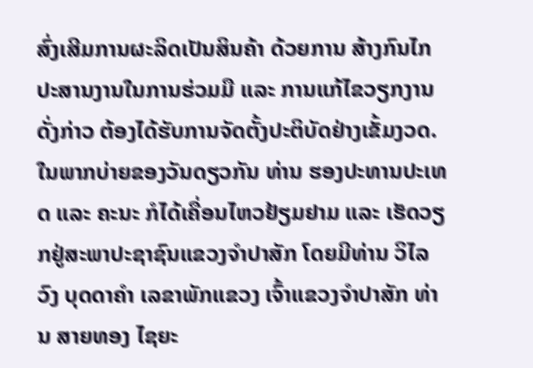ສົ່ງເສີມການຜະລິດເປັນສິນຄ້າ ດ້ວຍການ ສ້າງກົນໄກປະສານງານໃນການຮ່ວມມື ແລະ ການແກ້ໄຂວຽກງານດັ່ງກ່າວ ຕ້ອງໄດ້ຮັບການຈັດຕັ້ງປະຕິບັດຢ່າງເຂັ້ມງວດ. ໃນພາກບ່າຍຂອງວັນດຽວກັນ ທ່ານ ຮອງປະທານປະເທດ ແລະ ຄະນະ ກໍໄດ້ເຄື່ອນໄຫວຢ້ຽມຢາມ ແລະ ເຮັດວຽກຢູ່ສະພາປະຊາຊົນແຂວງຈຳປາສັກ ໂດຍມີທ່ານ ວິໄລວົງ ບຸດດາຄຳ ເລຂາພັກແຂວງ ເຈົ້າແຂວງຈຳປາສັກ ທ່ານ ສາຍທອງ ໄຊຍະ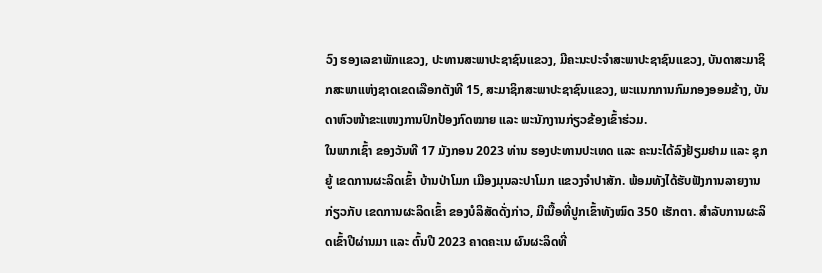ວົງ ຮອງເລຂາພັກແຂວງ, ປະທານສະພາປະຊາຊົນແຂວງ, ມີຄະນະປະຈໍາສະພາປະຊາຊົນແຂວງ, ບັນດາສະມາຊິກສະພາແຫ່ງຊາດເຂດເລືອກຕັງທີ 15, ສະມາຊິກສະພາປະຊາຊົນແຂວງ, ພະແນກການກົມກອງອອມຂ້າງ, ບັນດາຫົວໜ້າຂະແໜງການປົກປ້ອງກົດໝາຍ ແລະ ພະນັກງານກ່ຽວຂ້ອງເຂົ້າຮ່ວມ.
ໃນພາກເຊົ້າ ຂອງວັນທີ 17 ມັງກອນ 2023 ທ່ານ ຮອງປະທານປະເທດ ແລະ ຄະນະໄດ້ລົງຢ້ຽມຢາມ ແລະ ຊຸກຍູ້ ເຂດການຜະລິດເຂົ້າ ບ້ານປ່າໂມກ ເມືອງມຸນລະປາໂມກ ແຂວງຈໍາປາສັກ. ພ້ອມທັງໄດ້ຮັບຟັງການລາຍງານກ່ຽວກັບ ເຂດການຜະລິດເຂົ້າ ຂອງບໍລິສັດດັ່ງກ່າວ, ມີເນື້ອທີ່ປູກເຂົ້າທັງໝົດ 350 ເຮັກຕາ. ສຳລັບການຜະລິດເຂົ້າປີຜ່ານມາ ແລະ ຕົ້ນປີ 2023 ຄາດຄະເນ ຜົນຜະລິດທີ່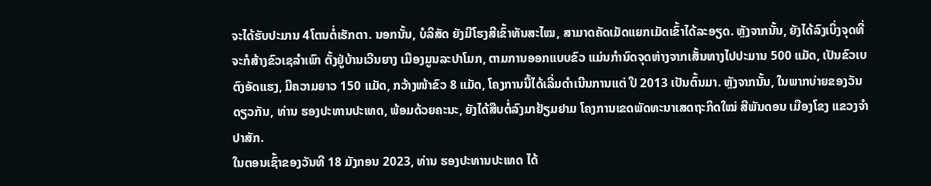ຈະໄດ້ຮັບປະມານ 4ໂຕນຕໍ່ເຮັກຕາ. ນອກນັ້ນ, ບໍລິສັດ ຍັງມີໂຮງສີເຂົ້າທັນສະໄໝ, ສາມາດຄັດເມັດແຍກເມັດເຂົ້າໄດ້ລະອຽດ. ຫຼັງຈາກນັ້ນ, ຍັງໄດ້ລົງເບິ່ງຈຸດທີ່ຈະກໍສ້າງຂົວເຊລຳເພົາ ຕັ້ງຢູ່ບ້ານເວີນຍາງ ເມືອງມູນລະປາໂມກ, ຕາມການອອກແບບຂົວ ແມ່ນກຳນົດຈຸດຫ່າງຈາກເສັ້ນທາງໄປປະມານ 500 ແມັດ, ເປັນຂົວເບຕົງອັດແຮງ, ມີຄວາມຍາວ 150 ແມັດ, ກວ້າງໜ້າຂົວ 8 ແມັດ, ໂຄງການນີ້ໄດ້ເລີ່ມດຳເນີນການແຕ່ ປີ 2013 ເປັນຕົ້ນມາ. ຫຼັງຈາກນັ້ນ, ໃນພາກບ່າຍຂອງວັນດຽວກັນ, ທ່ານ ຮອງປະທານປະເທດ, ພ້ອມດ້ວຍຄະນະ, ຍັງໄດ້ສືບຕໍ່ລົງມາຢ້ຽມຢາມ ໂຄງການເຂດພັດທະນາເສດຖະກິດໃໝ່ ສີພັນດອນ ເມືອງໂຂງ ແຂວງຈໍາປາສັກ.
ໃນຕອນເຊົ້າຂອງວັນທີ 18 ມັງກອນ 2023, ທ່ານ ຮອງປະທານປະເທດ ໄດ້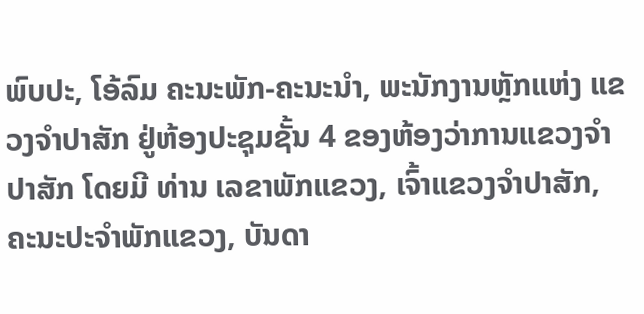ພົບປະ, ໂອ້ລົມ ຄະນະພັກ-ຄະນະນໍາ, ພະນັກງານຫຼັກແຫ່ງ ແຂວງຈໍາປາສັກ ຢູ່ຫ້ອງປະຊຸມຊັ້ນ 4 ຂອງຫ້ອງວ່າການແຂວງຈໍາປາສັກ ໂດຍມີ ທ່ານ ເລຂາພັກແຂວງ, ເຈົ້າແຂວງຈຳປາສັກ, ຄະນະປະຈໍາພັກແຂວງ, ບັນດາ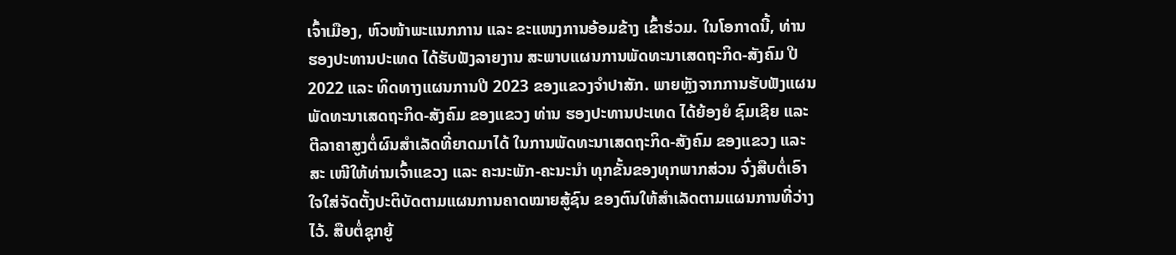ເຈົ້າເມືອງ, ຫົວໜ້າພະແນກການ ແລະ ຂະແໜງການອ້ອມຂ້າງ ເຂົ້າຮ່ວມ. ໃນໂອກາດນີ້, ທ່ານ ຮອງປະທານປະເທດ ໄດ້ຮັບຟັງລາຍງານ ສະພາບແຜນການພັດທະນາເສດຖະກິດ-ສັງຄົມ ປີ 2022 ແລະ ທິດທາງແຜນການປີ 2023 ຂອງແຂວງຈໍາປາສັກ. ພາຍຫຼັງຈາກການຮັບຟັງແຜນພັດທະນາເສດຖະກິດ-ສັງຄົມ ຂອງແຂວງ ທ່ານ ຮອງປະທານປະເທດ ໄດ້ຍ້ອງຍໍ ຊົມເຊີຍ ແລະ ຕີລາຄາສູງຕໍ່ຜົນສໍາເລັດທີ່ຍາດມາໄດ້ ໃນການພັດທະນາເສດຖະກິດ-ສັງຄົມ ຂອງແຂວງ ແລະ ສະ ເໜີໃຫ້ທ່ານເຈົ້າແຂວງ ແລະ ຄະນະພັກ-ຄະນະນໍາ ທຸກຂັ້ນຂອງທຸກພາກສ່ວນ ຈົ່ງສືບຕໍ່ເອົາໃຈໃສ່ຈັດຕັ້ງປະຕິບັດຕາມແຜນການຄາດໝາຍສູ້ຊົນ ຂອງຕົນໃຫ້ສໍາເລັດຕາມແຜນການທີ່ວ່າງໄວ້. ສືບຕໍ່ຊຸກຍູ້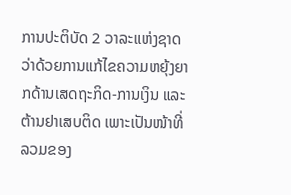ການປະຕິບັດ 2 ວາລະແຫ່ງຊາດ ວ່າດ້ວຍການແກ້ໄຂຄວາມຫຍຸ້ງຍາກດ້ານເສດຖະກິດ-ການເງິນ ແລະ ຕ້ານຢາເສບຕິດ ເພາະເປັນໜ້າທີ່ລວມຂອງ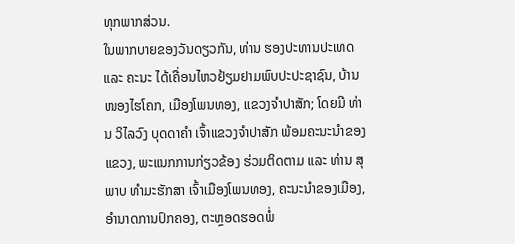ທຸກພາກສ່ວນ.
ໃນພາກບາຍຂອງວັນດຽວກັນ, ທ່ານ ຮອງປະທານປະເທດ ແລະ ຄະນະ ໄດ້ເຄື່ອນໄຫວຢ້ຽມຢາມພົບປະປະຊາຊົນ, ບ້ານໜອງໄຮໂຄກ, ເມືອງໂພນທອງ, ແຂວງຈໍາປາສັກ; ໂດຍມີ ທ່ານ ວິໄລວົງ ບຸດດາຄຳ ເຈົ້າແຂວງຈຳປາສັກ ພ້ອມຄະນະນຳຂອງແຂວງ, ພະແນກການກ່ຽວຂ້ອງ ຮ່ວມຕິດຕາມ ແລະ ທ່ານ ສຸພາບ ທໍາມະຮັກສາ ເຈົ້າເມືອງໂພນທອງ, ຄະນະນຳຂອງເມືອງ, ອຳນາດການປົກຄອງ, ຕະຫຼອດຮອດພໍ່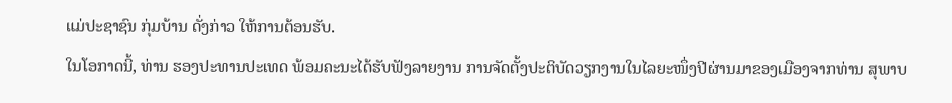ແມ່ປະຊາຊົນ ກຸ່ມບ້ານ ດັ່ງກ່າວ ໃຫ້ການຕ້ອນຮັບ.
ໃນໂອກາດນີ້, ທ່ານ ຮອງປະທານປະເທດ ພ້ອມຄະນະໄດ້ຮັບຟັງລາຍງານ ການຈັດຕັ້ງປະຕິບັດວຽກງານໃນໄລຍະໜຶ່ງປີຜ່ານມາຂອງເມືອງຈາກທ່ານ ສຸພາບ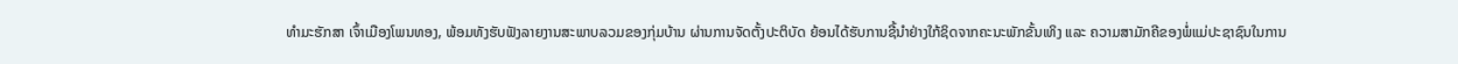ທໍາມະຮັກສາ ເຈົ້າເມືອງໂພນທອງ, ພ້ອມທັງຮັບຟັງລາຍງານສະພາບລວມຂອງກຸ່ມບ້ານ ຜ່ານການຈັດຕັ້ງປະຕິບັດ ຍ້ອນໄດ້ຮັບການຊີ້ນຳຢ່າງໃກ້ຊິດຈາກຄະນະພັກຂັ້ນເທິງ ແລະ ຄວາມສາມັກຄີຂອງພໍ່ແມ່ປະຊາຊົນໃນການ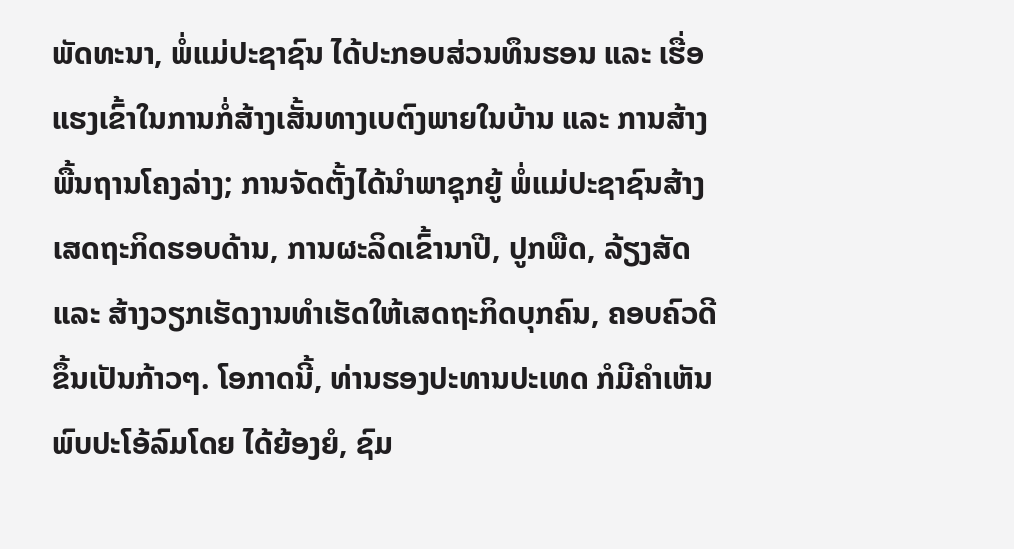ພັດທະນາ, ພໍ່ແມ່ປະຊາຊົນ ໄດ້ປະກອບສ່ວນທຶນຮອນ ແລະ ເຮື່ອແຮງເຂົ້າໃນການກໍ່ສ້າງເສັ້ນທາງເບຕົງພາຍໃນບ້ານ ແລະ ການສ້າງພື້ນຖານໂຄງລ່າງ; ການຈັດຕັ້ງໄດ້ນຳພາຊຸກຍູ້ ພໍ່ແມ່ປະຊາຊົນສ້າງເສດຖະກິດຮອບດ້ານ, ການຜະລິດເຂົ້ານາປີ, ປູກພືດ, ລ້ຽງສັດ ແລະ ສ້າງວຽກເຮັດງານທຳເຮັດໃຫ້ເສດຖະກິດບຸກຄົນ, ຄອບຄົວດີຂຶ້ນເປັນກ້າວໆ. ໂອກາດນີ້, ທ່ານຮອງປະທານປະເທດ ກໍມີຄຳເຫັນ ພົບປະໂອ້ລົມໂດຍ ໄດ້ຍ້ອງຍໍ, ຊົມ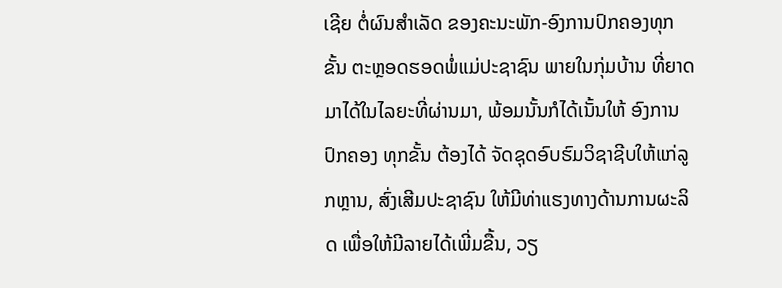ເຊີຍ ຕໍ່ຜົນສໍາເລັດ ຂອງຄະນະພັກ-ອົງການປົກຄອງທຸກຂັ້ນ ຕະຫຼອດຮອດພໍ່ແມ່ປະຊາຊົນ ພາຍໃນກຸ່ມບ້ານ ທີ່ຍາດມາໄດ້ໃນໄລຍະທີ່ຜ່ານມາ, ພ້ອມນັ້ນກໍໄດ້ເນັ້ນໃຫ້ ອົງການປົກຄອງ ທຸກຂັ້ນ ຕ້ອງໄດ້ ຈັດຊຸດອົບຮົມວິຊາຊີບໃຫ້ແກ່ລູກຫຼານ, ສົ່ງເສີມປະຊາຊົນ ໃຫ້ມີທ່າແຮງທາງດ້ານການຜະລິດ ເພື່ອໃຫ້ມີລາຍໄດ້ເພີ່ມຂື້ນ, ວຽ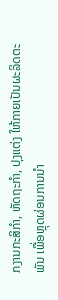ກງານກະສິກໍາ, ຫັດຖະກຳ, ປຸງແຕ່ງ ໃຫ້ກາຍເປັນຜະລິດຕະພັນ ເພື່ອຫຼຸດຜ່ອນການນໍາ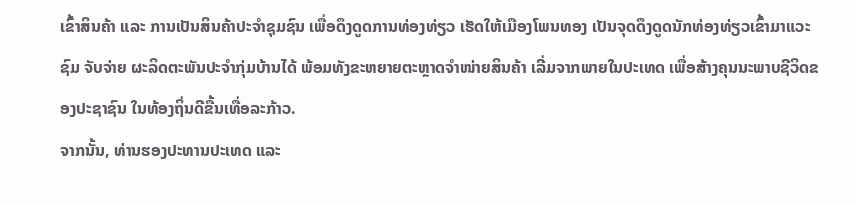ເຂົ້າສິນຄ້າ ແລະ ການເປັນສິນຄ້າປະຈໍາຊຸມຊົນ ເພື່ອດຶງດູດການທ່ອງທ່ຽວ ເຮັດໃຫ້ເມືອງໂພນທອງ ເປັນຈຸດດຶງດູດນັກທ່ອງທ່ຽວເຂົ້າມາແວະຊົມ ຈັບຈ່າຍ ຜະລິດຕະພັນປະຈໍາກຸ່ມບ້ານໄດ້ ພ້ອມທັງຂະຫຍາຍຕະຫຼາດຈໍາໜ່າຍສິນຄ້າ ເລີ່ມຈາກພາຍໃນປະເທດ ເພື່ອສ້າງຄຸນນະພາບຊີວິດຂອງປະຊາຊົນ ໃນທ້ອງຖິ່ນດີຂື້ນເທື່ອລະກ້າວ.
ຈາກນັ້ນ, ທ່ານຮອງປະທານປະເທດ ແລະ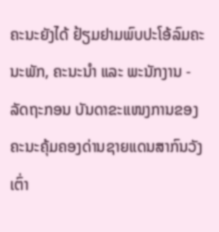ຄະນະຍັງໄດ້ ຢ້ຽມຢາມພົບປະໂອ້ລົມຄະນະພັກ, ຄະນະນຳ ແລະ ພະນັກງານ - ລັດຖະກອນ ບັນດາຂະແໜງການຂອງຄະນະຄຸ້ມຄອງດ່ານຊາຍແດນສາກົນວັງເຕົ່າ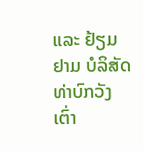ແລະ ຢ້ຽມຢາມ ບໍລິສັດ ທ່າບົກວັງເຕົ່າ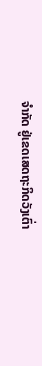ຈຳກັດ ຢູ່ເຂດເສດຖະກິດວັງເຕົ່າ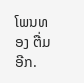ໂພນທອງ ຕື່ມອີກ.